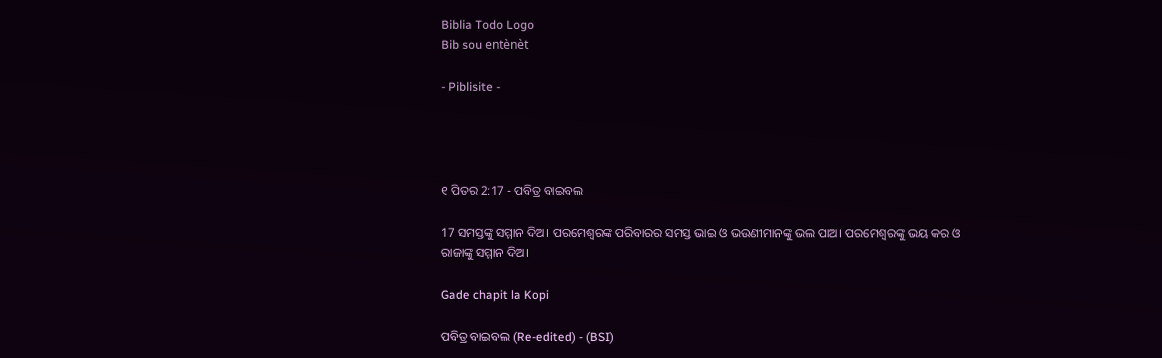Biblia Todo Logo
Bib sou entènèt

- Piblisite -




୧ ପିତର 2:17 - ପବିତ୍ର ବାଇବଲ

17 ସମସ୍ତଙ୍କୁ ସମ୍ମାନ ଦିଅ। ପରମେଶ୍ୱରଙ୍କ ପରିବାରର ସମସ୍ତ ଭାଇ ଓ ଭଉଣୀମାନଙ୍କୁ ଭଲ ପାଅ। ପରମେଶ୍ୱରଙ୍କୁ ଭୟ କର ଓ ରାଜାଙ୍କୁ ସମ୍ମାନ ଦିଅ।

Gade chapit la Kopi

ପବିତ୍ର ବାଇବଲ (Re-edited) - (BSI)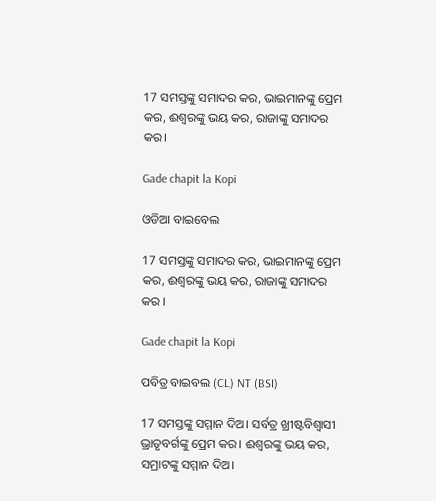17 ସମସ୍ତଙ୍କୁ ସମାଦର କର, ଭାଇମାନଙ୍କୁ ପ୍ରେମ କର, ଈଶ୍ଵରଙ୍କୁ ଭୟ କର, ରାଜାଙ୍କୁ ସମାଦର କର।

Gade chapit la Kopi

ଓଡିଆ ବାଇବେଲ

17 ସମସ୍ତଙ୍କୁ ସମାଦର କର, ଭାଇମାନଙ୍କୁ ପ୍ରେମ କର, ଈଶ୍ୱରଙ୍କୁ ଭୟ କର, ରାଜାଙ୍କୁ ସମାଦର କର ।

Gade chapit la Kopi

ପବିତ୍ର ବାଇବଲ (CL) NT (BSI)

17 ସମସ୍ତଙ୍କୁ ସମ୍ମାନ ଦିଅ। ସର୍ବତ୍ର ଖ୍ରୀଷ୍ଟବିଶ୍ୱାସୀ ଭ୍ରାତୃବର୍ଗଙ୍କୁ ପ୍ରେମ କର। ଈଶ୍ୱରଙ୍କୁ ଭୟ କର, ସମ୍ରାଟଙ୍କୁ ସମ୍ମାନ ଦିଅ।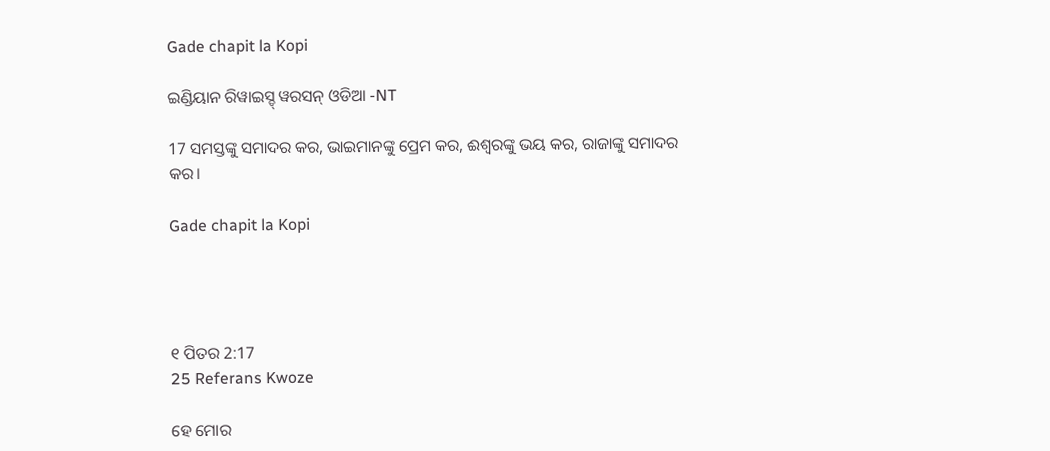Gade chapit la Kopi

ଇଣ୍ଡିୟାନ ରିୱାଇସ୍ଡ୍ ୱରସନ୍ ଓଡିଆ -NT

17 ସମସ୍ତଙ୍କୁ ସମାଦର କର, ଭାଇମାନଙ୍କୁ ପ୍ରେମ କର, ଈଶ୍ବରଙ୍କୁ ଭୟ କର, ରାଜାଙ୍କୁ ସମାଦର କର।

Gade chapit la Kopi




୧ ପିତର 2:17
25 Referans Kwoze

ହେ ମୋର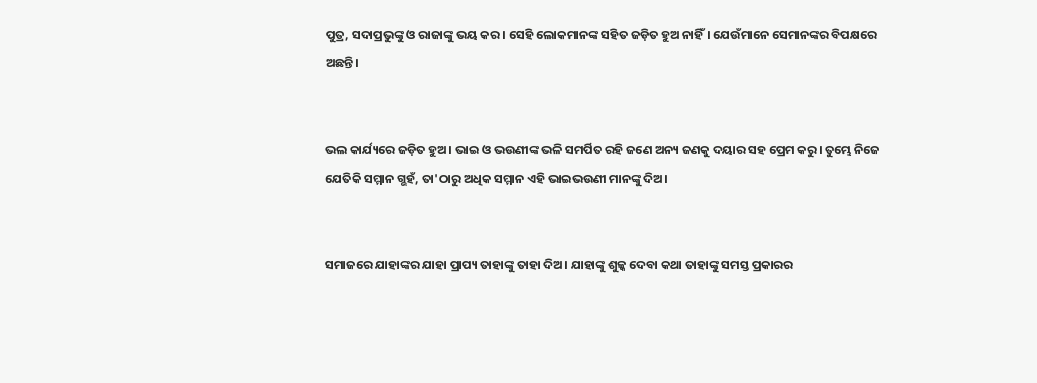ପୁତ୍ର, ସଦାପ୍ରଭୁଙ୍କୁ ଓ ରାଜାଙ୍କୁ ଭୟ କର। ସେହି ଲୋକମାନଙ୍କ ସହିତ ଜଡ଼ିତ ହୁଅ ନାହିଁ। ଯେଉଁମାନେ ସେମାନଙ୍କର ବିପକ୍ଷରେ ଅଛନ୍ତି।


ଭଲ କାର୍ଯ୍ୟରେ ଜଡ଼ିତ ହୁଅ। ଭାଇ ଓ ଭଉଣୀଙ୍କ ଭଳି ସମର୍ପିତ ରହି ଜଣେ ଅନ୍ୟ ଜଣକୁ ଦୟାର ସହ ପ୍ରେମ କରୁ। ତୁମ୍ଭେ ନିଜେ ଯେତିକି ସମ୍ମାନ ଗ୍ଭହଁ, ତା'ଠାରୁ ଅଧିକ ସମ୍ମାନ ଏହି ଭାଇଭଉଣୀ ମାନଙ୍କୁ ଦିଅ।


ସମାଜରେ ଯାହାଙ୍କର ଯାହା ପ୍ରାପ୍ୟ ତାହାଙ୍କୁ ତାହା ଦିଅ। ଯାହାଙ୍କୁ ଶୁଳ୍କ ଦେବା କଥା ତାହାଙ୍କୁ ସମସ୍ତ ପ୍ରକାରର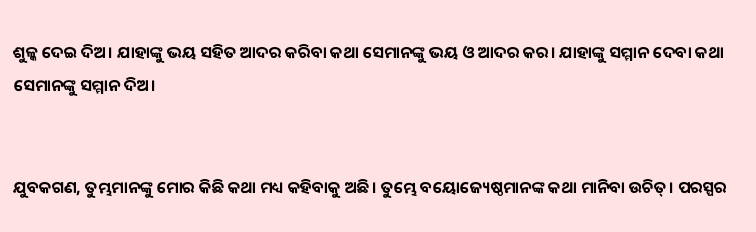ଶୁଳ୍କ ଦେଇ ଦିଅ। ଯାହାଙ୍କୁ ଭୟ ସହିତ ଆଦର କରିବା କଥା ସେମାନଙ୍କୁ ଭୟ ଓ ଆଦର କର। ଯାହାଙ୍କୁ ସମ୍ମାନ ଦେବା କଥା ସେମାନଙ୍କୁ ସମ୍ମାନ ଦିଅ।


ଯୁବକଗଣ, ତୁମ୍ଭମାନଙ୍କୁ ମୋର କିଛି କଥା ମଧ୍ୟ କହିବାକୁ ଅଛି। ତୁମ୍ଭେ ବୟୋଜ୍ୟେଷ୍ଠମାନଙ୍କ କଥା ମାନିବା ଉଚିତ୍। ପରସ୍ପର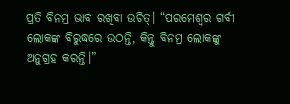ପ୍ରତି ବିନମ୍ର ଭାବ ରଖିବା ଉଚିତ୍। “ପରମେଶ୍ୱର ଗର୍ବୀ ଲୋକଙ୍କ ବିରୁଦ୍ଧରେ ଉଠନ୍ତି, କିନ୍ତୁ ବିନମ୍ର ଲୋକଙ୍କୁ ଅନୁଗ୍ରହ କରନ୍ତି।”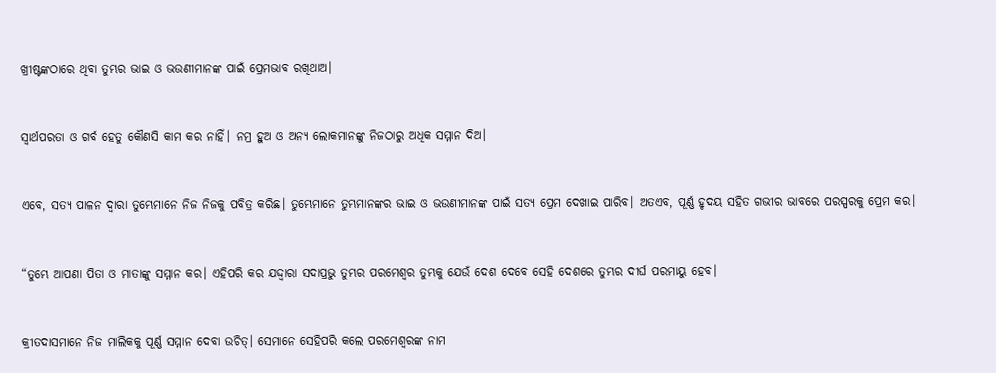ଖ୍ରୀଷ୍ଟଙ୍କଠାରେ ଥିବା ତୁମ୍ଭର ଭାଇ ଓ ଭଉଣୀମାନଙ୍କ ପାଇଁ ପ୍ରେମଭାବ ରଖିଥାଅ।


ସ୍ୱାର୍ଥପରତା ଓ ଗର୍ବ ହେତୁ କୌଣସି କାମ କର ନାହିଁ। ନମ୍ର ହୁଅ ଓ ଅନ୍ୟ ଲୋକମାନଙ୍କୁ ନିଜଠାରୁ ଅଧିକ ସମ୍ମାନ ଦିଅ।


ଏବେ, ସତ୍ୟ ପାଳନ ଦ୍ୱାରା ତୁମ୍ଭେମାନେ ନିଜ ନିଜକୁ ପବିତ୍ର କରିଛ। ତୁମ୍ଭେମାନେ ତୁମ୍ଭମାନଙ୍କର ଭାଇ ଓ ଭଉଣୀମାନଙ୍କ ପାଇଁ ସତ୍ୟ ପ୍ରେମ ଦେଖାଇ ପାରିବ। ଅତଏବ, ପୂର୍ଣ୍ଣ ହୃଦୟ ସହିତ ଗଭୀର ଭାବରେ ପରସ୍ପରକୁ ପ୍ରେମ କର।


“ତୁମ୍ଭେ ଆପଣା ପିତା ଓ ମାତାଙ୍କୁ ସମ୍ମାନ କର। ଏହିପରି କର ଯଦ୍ଦ୍ୱାରା ସଦାପ୍ରଭୁ ତୁମ୍ଭର ପରମେଶ୍ୱର ତୁମ୍ଭକୁ ଯେଉଁ ଦେଶ ଦେବେ ସେହି ଦେଶରେ ତୁମ୍ଭର ଦୀର୍ଘ ପରମାୟୁ ହେବ।


କ୍ରୀତଦାସମାନେ ନିଜ ମାଲିକକୁ ପୂର୍ଣ୍ଣ ସମ୍ମାନ ଦେବା ଉଚିତ୍। ସେମାନେ ସେହିପରି କଲେ ପରମେଶ୍ୱରଙ୍କ ନାମ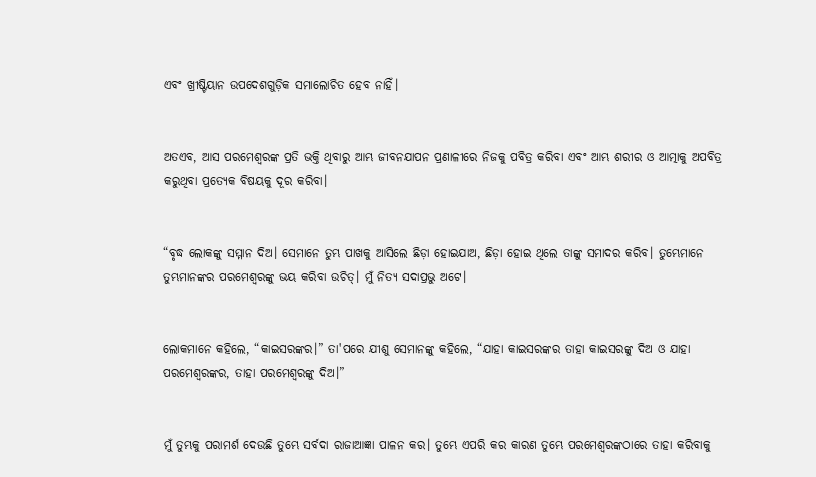ଏବଂ ଖ୍ରୀଷ୍ଟିୟାନ ଉପଦେଶଗୁଡ଼ିକ ସମାଲୋଚିତ ହେବ ନାହିଁ।


ଅତଏବ, ଆସ ପରମେଶ୍ୱରଙ୍କ ପ୍ରତି ଭକ୍ତି ଥିବାରୁ ଆମ୍ଭ ଜୀବନଯାପନ ପ୍ରଣାଳୀରେ ନିଜକୁ ପବିତ୍ର କରିବା ଏବଂ ଆମ୍ଭ ଶରୀର ଓ ଆତ୍ମାକୁ ଅପବିତ୍ର କରୁଥିବା ପ୍ରତ୍ୟେକ ବିଷୟକୁ ଦୂର କରିବା।


“ବୃଦ୍ଧ ଲୋକଙ୍କୁ ସମ୍ମାନ ଦିଅ। ସେମାନେ ତୁମ୍ଭ ପାଖକୁ ଆସିଲେ ଛିଡ଼ା ହୋଇଯାଅ, ଛିଡ଼ା ହୋଇ ଥିଲେ ତାଙ୍କୁ ସମାଦର କରିବ। ତୁମ୍ଭେମାନେ ତୁମ୍ଭମାନଙ୍କର ପରମେଶ୍ୱରଙ୍କୁ ଭୟ କରିବା ଉଚିତ୍। ମୁଁ ନିତ୍ୟ ସଦାପ୍ରଭୁ ଅଟେ।


ଲୋକମାନେ କହିଲେ, “କାଇସରଙ୍କର।” ତା'ପରେ ଯୀଶୁ ସେମାନଙ୍କୁ କହିଲେ, “ଯାହା କାଇସରଙ୍କର ତାହା କାଇସରଙ୍କୁ ଦିଅ ଓ ଯାହା ପରମେଶ୍ୱରଙ୍କର, ତାହା ପରମେଶ୍ୱରଙ୍କୁ ଦିଅ।”


ମୁଁ ତୁମ୍ଭକୁ ପରାମର୍ଶ ଦେଉଛି ତୁମ୍ଭେ ସର୍ବଦା ରାଜାଆଜ୍ଞା ପାଳନ କର। ତୁମ୍ଭେ ଏପରି କର କାରଣ ତୁମ୍ଭେ ପରମେଶ୍ୱରଙ୍କଠାରେ ତାହା କରିବାକୁ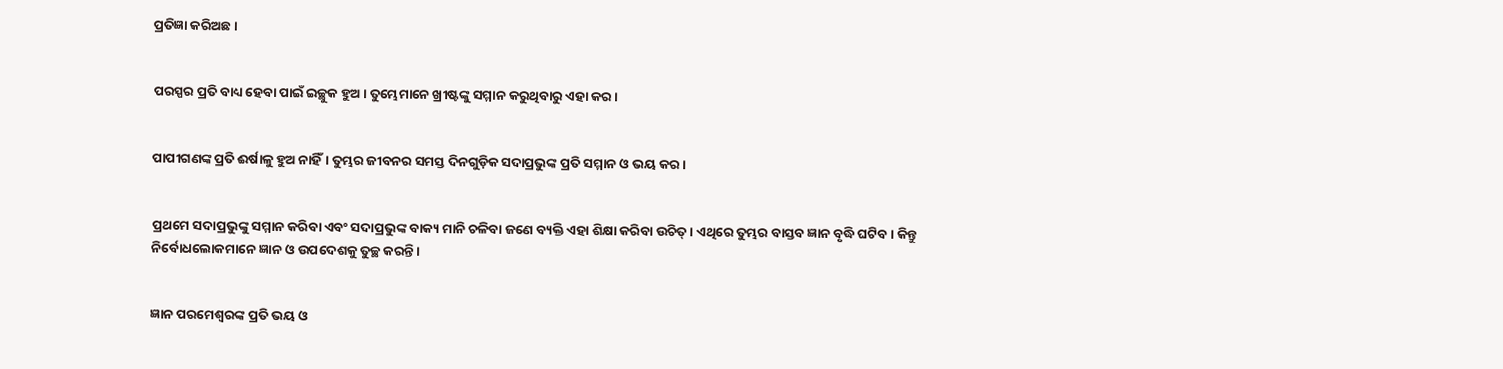ପ୍ରତିଜ୍ଞା କରିଅଛ।


ପରସ୍ପର ପ୍ରତି ବାଧ୍ୟ ହେବା ପାଇଁ ଇଚ୍ଛୁକ ହୁଅ। ତୁମ୍ଭେମାନେ ଖ୍ରୀଷ୍ଟଙ୍କୁ ସମ୍ମାନ କରୁଥିବାରୁ ଏହା କର।


ପାପୀଗଣଙ୍କ ପ୍ରତି ଈର୍ଷାଳୁ ହୁଅ ନାହିଁ। ତୁମ୍ଭର ଜୀବନର ସମସ୍ତ ଦିନଗୁଡ଼ିକ ସଦାପ୍ରଭୁଙ୍କ ପ୍ରତି ସମ୍ମାନ ଓ ଭୟ କର।


ପ୍ରଥମେ ସଦାପ୍ରଭୁଙ୍କୁ ସମ୍ମାନ କରିବା ଏବଂ ସଦାପ୍ରଭୁଙ୍କ ବାକ୍ୟ ମାନି ଚଳିବା ଜଣେ ବ୍ୟକ୍ତି ଏହା ଶିକ୍ଷା କରିବା ଉଚିତ୍। ଏଥିରେ ତୁମ୍ଭର ବାସ୍ତବ ଜ୍ଞାନ ବୃଦ୍ଧି ଘଟିବ। କିନ୍ତୁ ନିର୍ବୋଧଲୋକମାନେ ଜ୍ଞାନ ଓ ଉପଦେଶକୁ ତୁଚ୍ଛ କରନ୍ତି।


ଜ୍ଞାନ ପରମେଶ୍ୱରଙ୍କ ପ୍ରତି ଭୟ ଓ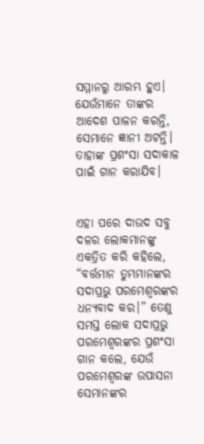ସମ୍ମାନରୁ ଆରମ୍ଭ ହୁଏ। ଯେଉଁମାନେ ତାଙ୍କର ଆଦେଶ ପାଳନ କରନ୍ତି, ସେମାନେ ଜ୍ଞାନୀ ଅଟନ୍ତି। ତାହାଙ୍କ ପ୍ରଶଂସା ସଦାକାଳ ପାଇଁ ଗାନ କରାଯିବ।


ଏହା ପରେ ଦାଉଦ ସବୁ ଦଳର ଲୋକମାନଙ୍କୁ ଏକତ୍ରିତ କରି କହିଲେ, “ବର୍ତ୍ତମାନ ତୁମ୍ଭମାନଙ୍କର ସଦାପ୍ରଭୁ ପରମେଶ୍ୱରଙ୍କର ଧନ୍ୟବାଦ କର।” ତେଣୁ ସମସ୍ତ ଲୋକ ସଦାପ୍ରଭୁ ପରମେଶ୍ୱରଙ୍କର ପ୍ରଶଂସା ଗାନ କଲେ, ଯେଉଁ ପରମେଶ୍ୱରଙ୍କ ଉପାସନା ସେମାନଙ୍କର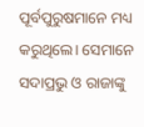ପୂର୍ବପୁରୁଷମାନେ ମଧ୍ୟ କରୁଥିଲେ। ସେମାନେ ସଦାପ୍ରଭୁ ଓ ରାଜାଙ୍କୁ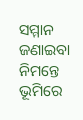ସମ୍ମାନ ଜଣାଇବା ନିମନ୍ତେ ଭୂମିରେ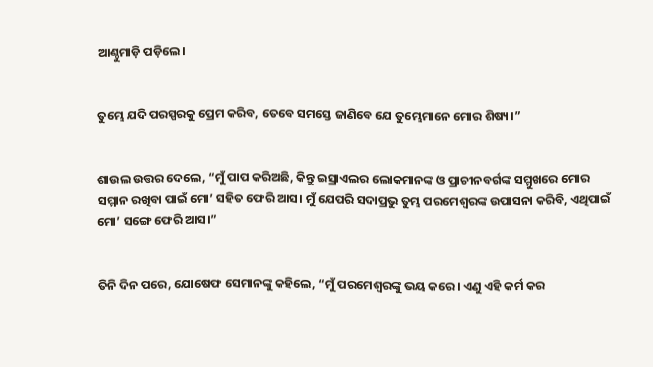ଆଣ୍ଠୁମାଡ଼ି ପଡ଼ିଲେ।


ତୁମ୍ଭେ ଯଦି ପରସ୍ପରକୁ ପ୍ରେମ କରିବ, ତେବେ ସମସ୍ତେ ଜାଣିବେ ଯେ ତୁମ୍ଭେମାନେ ମୋର ଶିଷ୍ୟ।”


ଶାଉଲ ଉତ୍ତର ଦେଲେ, “ମୁଁ ପାପ କରିଅଛି, କିନ୍ତୁ ଇସ୍ରାଏଲର ଲୋକମାନଙ୍କ ଓ ପ୍ରାଚୀନବର୍ଗଙ୍କ ସମ୍ମୁଖରେ ମୋର ସମ୍ମାନ ରଖିବା ପାଇଁ ମୋ’ ସହିତ ଫେରି ଆସ। ମୁଁ ଯେପରି ସଦାପ୍ରଭୁ ତୁମ୍ଭ ପରମେଶ୍ୱରଙ୍କ ଉପାସନା କରିବି, ଏଥିପାଇଁ ମୋ’ ସଙ୍ଗେ ଫେରି ଆସ।”


ତିନି ଦିନ ପରେ, ଯୋଷେଫ ସେମାନଙ୍କୁ କହିଲେ, “ମୁଁ ପରମେଶ୍ୱରଙ୍କୁ ଭୟ କରେ। ଏଣୁ ଏହି କର୍ମ କର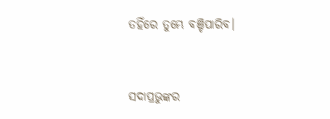ତହିଁରେ ତୁମ୍ଭେ ବଞ୍ଚିପାରିବ।


ସଦାପ୍ରଭୁଙ୍କର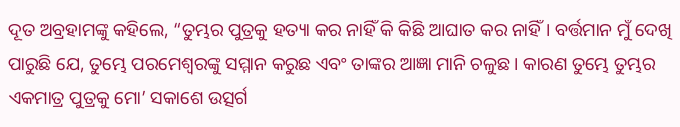ଦୂତ ଅବ୍ରହାମଙ୍କୁ କହିଲେ, “ତୁମ୍ଭର ପୁତ୍ରକୁ ହତ୍ୟା କର ନାହିଁ କି କିଛି ଆଘାତ କର ନାହିଁ। ବର୍ତ୍ତମାନ ମୁଁ ଦେଖି ପାରୁଛି ଯେ, ତୁମ୍ଭେ ପରମେଶ୍ୱରଙ୍କୁ ସମ୍ମାନ କରୁଛ ଏବଂ ତାଙ୍କର ଆଜ୍ଞା ମାନି ଚଳୁଛ। କାରଣ ତୁମ୍ଭେ ତୁମ୍ଭର ଏକମାତ୍ର ପୁତ୍ରକୁ ମୋ’ ସକାଶେ ଉତ୍ସର୍ଗ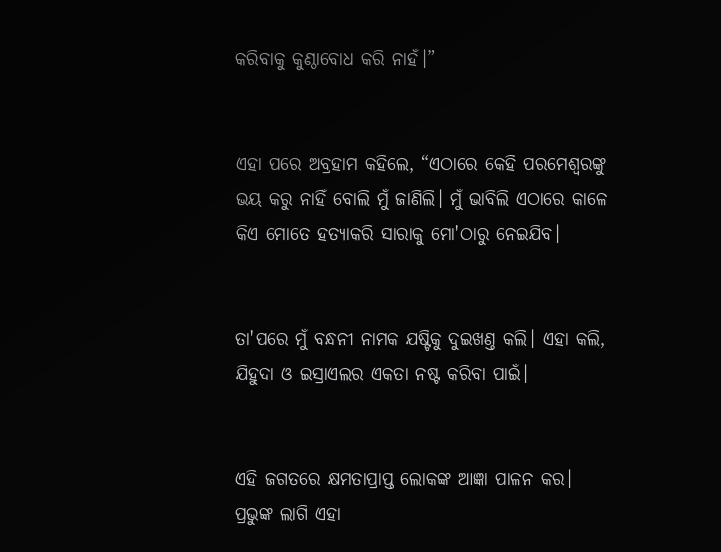କରିବାକୁ କୁଣ୍ଠାବୋଧ କରି ନାହଁ।”


ଏହା ପରେ ଅବ୍ରହାମ କହିଲେ, “ଏଠାରେ କେହି ପରମେଶ୍ୱରଙ୍କୁ ଭୟ କରୁ ନାହିଁ ବୋଲି ମୁଁ ଜାଣିଲି। ମୁଁ ଭାବିଲି ଏଠାରେ କାଳେ କିଏ ମୋତେ ହତ୍ୟାକରି ସାରାକୁ ମୋ'ଠାରୁ ନେଇଯିବ।


ତା'ପରେ ମୁଁ ବନ୍ଧନୀ ନାମକ ଯଷ୍ଟିକୁ ଦୁଇଖଣ୍ତ କଲି। ଏହା କଲି, ଯିହୁଦା ଓ ଇସ୍ରାଏଲର ଏକତା ନଷ୍ଟ କରିବା ପାଇଁ।


ଏହି ଜଗତରେ କ୍ଷମତାପ୍ରାପ୍ତ ଲୋକଙ୍କ ଆଜ୍ଞା ପାଳନ କର। ପ୍ରଭୁଙ୍କ ଲାଗି ଏହା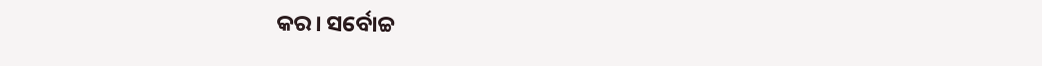କର। ସର୍ବୋଚ୍ଚ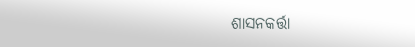ଶାସନକର୍ତ୍ତା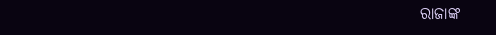ରାଜାଙ୍କ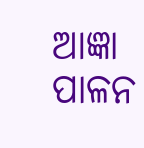ଆଜ୍ଞା ପାଳନ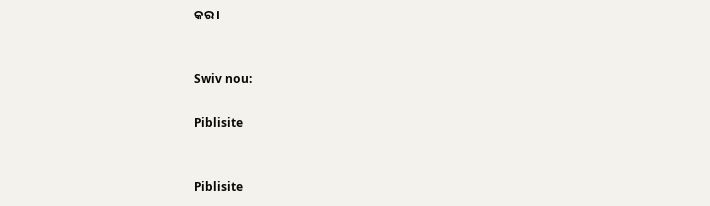କର।


Swiv nou:

Piblisite


Piblisite